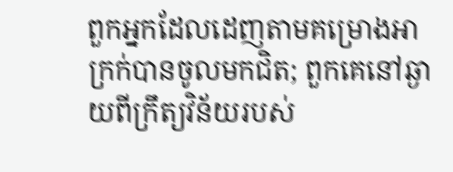ពួកអ្នកដែលដេញតាមគម្រោងអាក្រក់បានចូលមកជិត; ពួកគេនៅឆ្ងាយពីក្រឹត្យវិន័យរបស់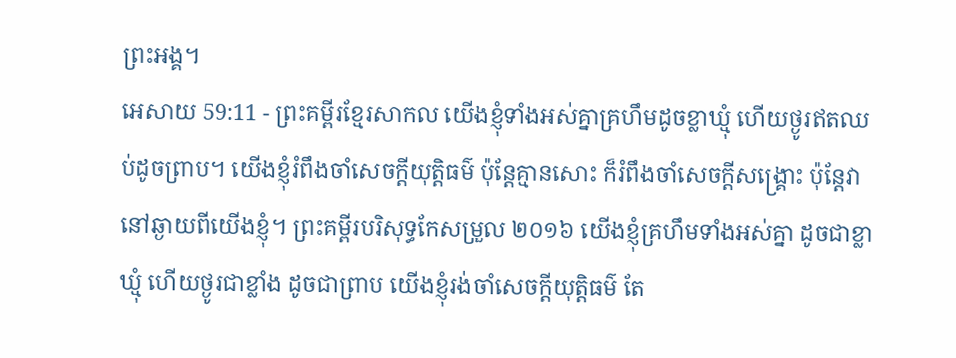ព្រះអង្គ។
អេសាយ 59:11 - ព្រះគម្ពីរខ្មែរសាកល យើងខ្ញុំទាំងអស់គ្នាគ្រហឹមដូចខ្លាឃ្មុំ ហើយថ្ងូរឥតឈប់ដូចព្រាប។ យើងខ្ញុំរំពឹងចាំសេចក្ដីយុត្តិធម៌ ប៉ុន្តែគ្មានសោះ ក៏រំពឹងចាំសេចក្ដីសង្គ្រោះ ប៉ុន្តែវានៅឆ្ងាយពីយើងខ្ញុំ។ ព្រះគម្ពីរបរិសុទ្ធកែសម្រួល ២០១៦ យើងខ្ញុំគ្រហឹមទាំងអស់គ្នា ដូចជាខ្លាឃ្មុំ ហើយថ្ងូរជាខ្លាំង ដូចជាព្រាប យើងខ្ញុំរង់ចាំសេចក្ដីយុត្តិធម៌ តែ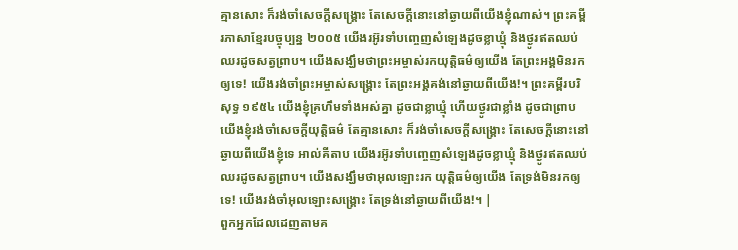គ្មានសោះ ក៏រង់ចាំសេចក្ដីសង្គ្រោះ តែសេចក្ដីនោះនៅឆ្ងាយពីយើងខ្ញុំណាស់។ ព្រះគម្ពីរភាសាខ្មែរបច្ចុប្បន្ន ២០០៥ យើងរអ៊ូរទាំបញ្ចេញសំឡេងដូចខ្លាឃ្មុំ និងថ្ងូរឥតឈប់ឈរដូចសត្វព្រាប។ យើងសង្ឃឹមថាព្រះអម្ចាស់រកយុត្តិធម៌ឲ្យយើង តែព្រះអង្គមិនរកឲ្យទេ! យើងរង់ចាំព្រះអម្ចាស់សង្គ្រោះ តែព្រះអង្គគង់នៅឆ្ងាយពីយើង!។ ព្រះគម្ពីរបរិសុទ្ធ ១៩៥៤ យើងខ្ញុំគ្រហឹមទាំងអស់គ្នា ដូចជាខ្លាឃ្មុំ ហើយថ្ងូរជាខ្លាំង ដូចជាព្រាប យើងខ្ញុំរង់ចាំសេចក្ដីយុត្តិធម៌ តែគ្មានសោះ ក៏រង់ចាំសេចក្ដីសង្គ្រោះ តែសេចក្ដីនោះនៅឆ្ងាយពីយើងខ្ញុំទេ អាល់គីតាប យើងរអ៊ូរទាំបញ្ចេញសំឡេងដូចខ្លាឃ្មុំ និងថ្ងូរឥតឈប់ឈរដូចសត្វព្រាប។ យើងសង្ឃឹមថាអុលឡោះរក យុត្តិធម៌ឲ្យយើង តែទ្រង់មិនរកឲ្យទេ! យើងរង់ចាំអុលឡោះសង្គ្រោះ តែទ្រង់នៅឆ្ងាយពីយើង!។ |
ពួកអ្នកដែលដេញតាមគ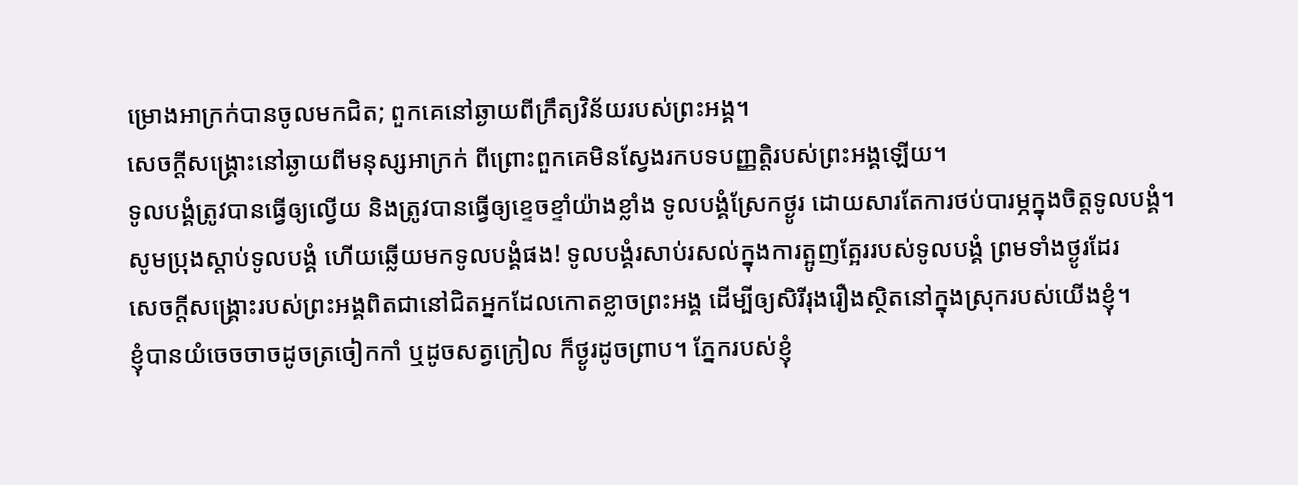ម្រោងអាក្រក់បានចូលមកជិត; ពួកគេនៅឆ្ងាយពីក្រឹត្យវិន័យរបស់ព្រះអង្គ។
សេចក្ដីសង្គ្រោះនៅឆ្ងាយពីមនុស្សអាក្រក់ ពីព្រោះពួកគេមិនស្វែងរកបទបញ្ញត្តិរបស់ព្រះអង្គឡើយ។
ទូលបង្គំត្រូវបានធ្វើឲ្យល្វើយ និងត្រូវបានធ្វើឲ្យខ្ទេចខ្ទាំយ៉ាងខ្លាំង ទូលបង្គំស្រែកថ្ងូរ ដោយសារតែការថប់បារម្ភក្នុងចិត្តទូលបង្គំ។
សូមប្រុងស្ដាប់ទូលបង្គំ ហើយឆ្លើយមកទូលបង្គំផង! ទូលបង្គំរសាប់រសល់ក្នុងការត្អូញត្អែររបស់ទូលបង្គំ ព្រមទាំងថ្ងូរដែរ
សេចក្ដីសង្គ្រោះរបស់ព្រះអង្គពិតជានៅជិតអ្នកដែលកោតខ្លាចព្រះអង្គ ដើម្បីឲ្យសិរីរុងរឿងស្ថិតនៅក្នុងស្រុករបស់យើងខ្ញុំ។
ខ្ញុំបានយំចេចចាចដូចត្រចៀកកាំ ឬដូចសត្វក្រៀល ក៏ថ្ងូរដូចព្រាប។ ភ្នែករបស់ខ្ញុំ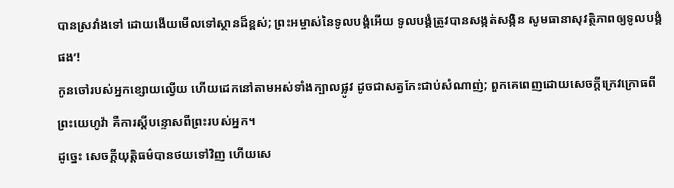បានស្រវាំងទៅ ដោយងើយមើលទៅស្ថានដ៏ខ្ពស់; ព្រះអម្ចាស់នៃទូលបង្គំអើយ ទូលបង្គំត្រូវបានសង្កត់សង្កិន សូមធានាសុវត្ថិភាពឲ្យទូលបង្គំផង’!
កូនចៅរបស់អ្នកខ្សោយល្វើយ ហើយដេកនៅតាមអស់ទាំងក្បាលផ្លូវ ដូចជាសត្វកែះជាប់សំណាញ់; ពួកគេពេញដោយសេចក្ដីក្រេវក្រោធពីព្រះយេហូវ៉ា គឺការស្ដីបន្ទោសពីព្រះរបស់អ្នក។
ដូច្នេះ សេចក្ដីយុត្តិធម៌បានថយទៅវិញ ហើយសេ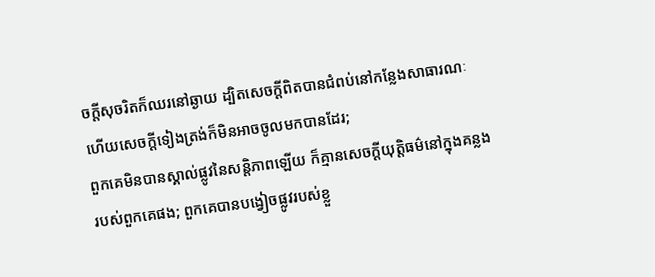ចក្ដីសុចរិតក៏ឈរនៅឆ្ងាយ ដ្បិតសេចក្ដីពិតបានជំពប់នៅកន្លែងសាធារណៈ ហើយសេចក្ដីទៀងត្រង់ក៏មិនអាចចូលមកបានដែរ;
ពួកគេមិនបានស្គាល់ផ្លូវនៃសន្តិភាពឡើយ ក៏គ្មានសេចក្ដីយុត្តិធម៌នៅក្នុងគន្លងរបស់ពួកគេផង; ពួកគេបានបង្វៀចផ្លូវរបស់ខ្លួ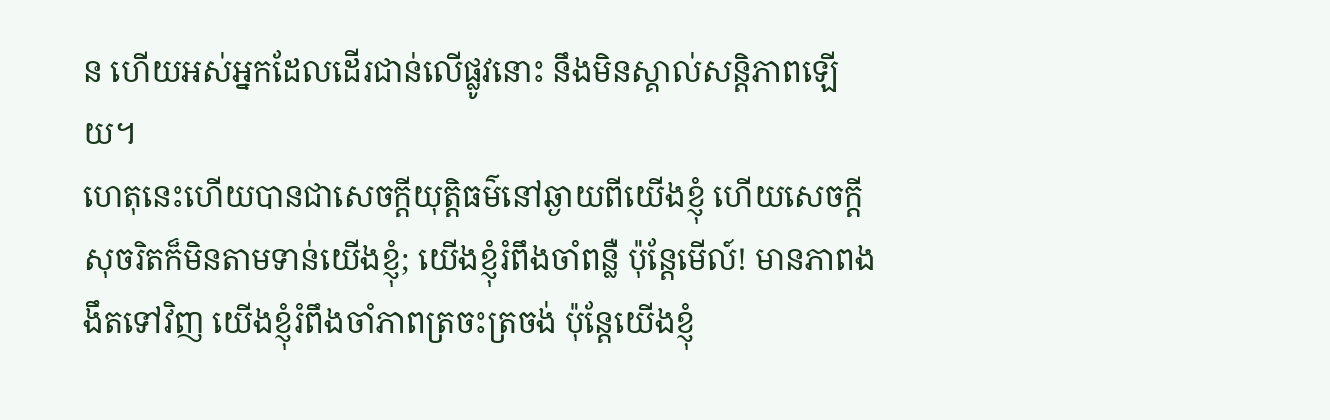ន ហើយអស់អ្នកដែលដើរជាន់លើផ្លូវនោះ នឹងមិនស្គាល់សន្តិភាពឡើយ។
ហេតុនេះហើយបានជាសេចក្ដីយុត្តិធម៌នៅឆ្ងាយពីយើងខ្ញុំ ហើយសេចក្ដីសុចរិតក៏មិនតាមទាន់យើងខ្ញុំ; យើងខ្ញុំរំពឹងចាំពន្លឺ ប៉ុន្តែមើល៍! មានភាពងងឹតទៅវិញ យើងខ្ញុំរំពឹងចាំភាពត្រចះត្រចង់ ប៉ុន្តែយើងខ្ញុំ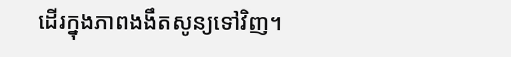ដើរក្នុងភាពងងឹតសូន្យទៅវិញ។